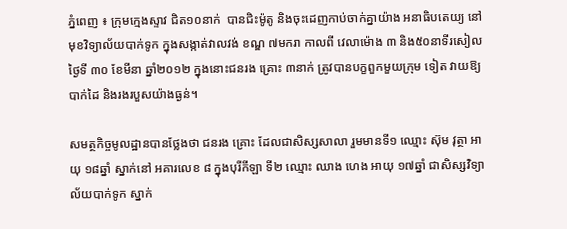ភ្នំពេញ ៖ ក្រុមក្មេងស្ទាវ ជិត១០នាក់  បានជិះម៉ូតូ និងចុះដេញកាប់ចាក់គ្នាយ៉ាង អនាធិបតេយ្យ នៅមុខវិទ្យាល័យបាក់ទូក ក្នុងសង្កាត់វាលវង់ ខណ្ឌ ៧មករា កាលពី វេលាម៉ោង ៣ និង៥០នាទីរសៀល ថ្ងៃទី ៣០ ខែមីនា ឆ្នាំ២០១២ ក្នុងនោះជនរង គ្រោះ ៣នាក់ ត្រូវបានបក្ខពួកមួយក្រុម ទៀត វាយឱ្យបាក់ដៃ និងរងរបួសយ៉ាងធ្ងន់។

សមត្ថកិច្ចមូលដ្ឋានបានថ្លែងថា ជនរង គ្រោះ ដែលជាសិស្សសាលា រួមមានទី១ ឈ្មោះ ស៊ុម វុត្ថា អាយុ ១៨ឆ្នាំ ស្នាក់នៅ អគារលេខ ៨ ក្នុងបុរីកីឡា ទី២ ឈ្មោះ ឈាង ហេង អាយុ ១៧ឆ្នាំ ជាសិស្សវិទ្យា ល័យបាក់ទូក ស្នាក់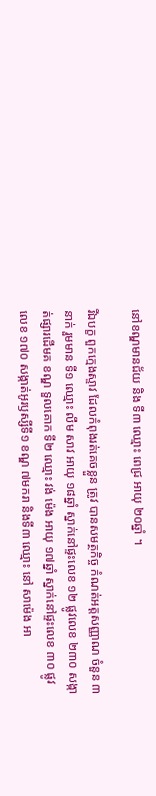នៅខណ្ឌមានជ័យ និង ទី៣ ឈ្មោះ ពេជ្រ អាយុ ២០ឆ្នាំ ។

រីឯបក្ខ ពួកក្មេងស្ទាវ ដែលកំពុងរត់គេចខ្លួន ត្រូវ បានសមត្ថកិច្ច កំណត់អត្ដសញ្ញាណ ចំនួន ៣នាក់ រួមមាន ទី១ ឈ្មោះ លឹម សាវ អាយុ ១៨ឆ្នាំ ស្នាក់នៅផ្ទះលេខ ១២ ផ្លូវលេខ ២៣០ សង្កាត់ផ្សារដើមគ ខណ្ឌ ទួលគោក ទី២ ឈ្មោះ វង់ ម៉េង អាយុ ១៧ឆ្នាំ ស្នាក់នៅផ្ទះលេខ ៣០ ផ្លូវលេខ ១៧០ សង្កាត់អូរឫស្សីទី១ ខណ្ឌ ៧មករា និងទី៣ ឈ្មោះ នៅ សាម៉េង អា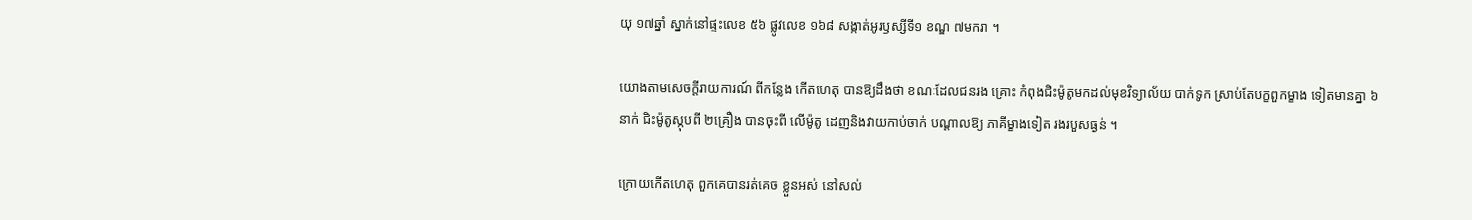យុ ១៧ឆ្នាំ ស្នាក់នៅផ្ទះលេខ ៥៦ ផ្លូវលេខ ១៦៨ សង្កាត់អូរឫស្សីទី១ ខណ្ឌ ៧មករា ។

យោងតាមសេចក្ដីរាយការណ៍ ពីកន្លែង កើតហេតុ បានឱ្យដឹងថា ខណៈដែលជនរង គ្រោះ កំពុងជិះម៉ូតូមកដល់មុខវិទ្យាល័យ បាក់ទូក ស្រាប់តែបក្ខពួកម្ខាង ទៀតមានគ្នា ៦ នាក់ ជិះម៉ូតូស្កុបពី ២គ្រឿង បានចុះពី លើម៉ូតូ ដេញនិងវាយកាប់ចាក់ បណ្ដាលឱ្យ ភាគីម្ខាងទៀត រងរបួសធ្ងន់ ។

ក្រោយកើតហេតុ ពួកគេបានរត់គេច ខ្លួនអស់ នៅសល់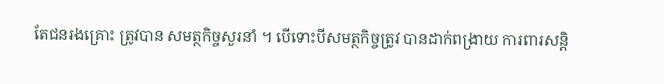តែជនរងគ្រោះ ត្រូវបាន សមត្ថកិច្ចសួរនាំ ។ បើទោះបីសមត្ថកិច្ចត្រូវ បានដាក់ពង្រាយ ការពារសន្ដិ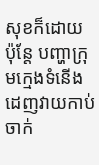សុខក៏ដោយ ប៉ុន្ដែ បញ្ហាក្រុមក្មេងទំនើងដេញវាយកាប់ ចាក់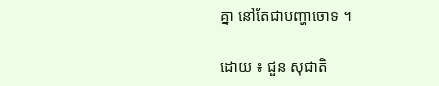គ្នា នៅតែជាបញ្ហាចោទ ។

ដោយ ៖ ជួន សុជាតិ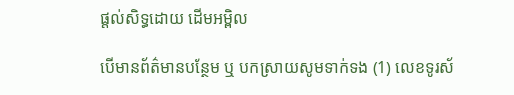ផ្តល់សិទ្ធដោយ ដើមអម្ពិល

បើមានព័ត៌មានបន្ថែម ឬ បកស្រាយសូមទាក់ទង (1) លេខទូរស័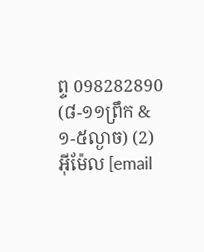ព្ទ 098282890 (៨-១១ព្រឹក & ១-៥ល្ងាច) (2) អ៊ីម៉ែល [email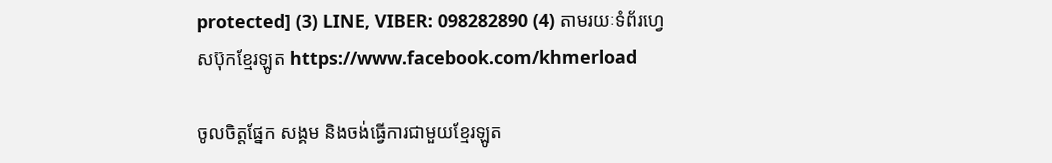protected] (3) LINE, VIBER: 098282890 (4) តាមរយៈទំព័រហ្វេសប៊ុកខ្មែរឡូត https://www.facebook.com/khmerload

ចូលចិត្តផ្នែក សង្គម និងចង់ធ្វើការជាមួយខ្មែរឡូត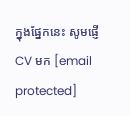ក្នុងផ្នែកនេះ សូមផ្ញើ CV មក [email protected]